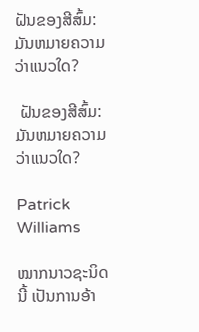ຝັນຂອງສີສົ້ມ: ມັນຫມາຍຄວາມວ່າແນວໃດ?

 ຝັນຂອງສີສົ້ມ: ມັນຫມາຍຄວາມວ່າແນວໃດ?

Patrick Williams

ໝາກນາວຊະນິດນີ້ ເປັນການອ້າ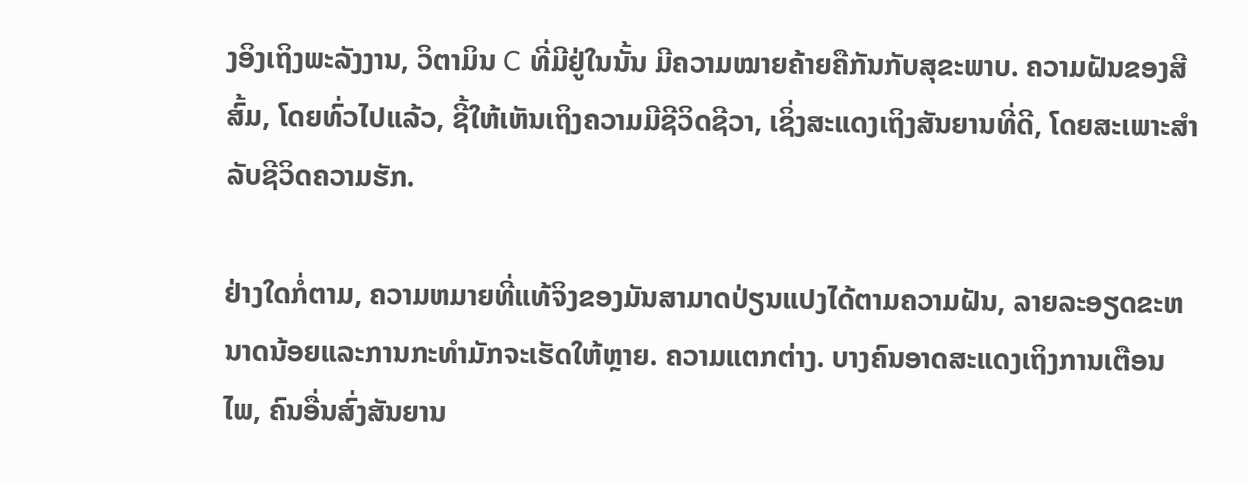ງອິງເຖິງພະລັງງານ, ວິຕາມິນ C ທີ່ມີຢູ່ໃນນັ້ນ ມີຄວາມໝາຍຄ້າຍຄືກັນກັບສຸຂະພາບ. ຄວາມຝັນຂອງສີສົ້ມ, ໂດຍທົ່ວໄປແລ້ວ, ຊີ້ໃຫ້ເຫັນເຖິງຄວາມມີຊີວິດຊີວາ, ເຊິ່ງສະແດງເຖິງສັນຍານທີ່ດີ, ໂດຍສະເພາະສໍາລັບຊີວິດຄວາມຮັກ.

ຢ່າງໃດກໍ່ຕາມ, ຄວາມຫມາຍທີ່ແທ້ຈິງຂອງມັນສາມາດປ່ຽນແປງໄດ້ຕາມຄວາມຝັນ, ລາຍລະອຽດຂະຫນາດນ້ອຍແລະການກະທໍາມັກຈະເຮັດໃຫ້ຫຼາຍ. ຄວາມແຕກຕ່າງ. ບາງຄົນອາດສະແດງເຖິງການເຕືອນໄພ, ຄົນອື່ນສົ່ງສັນຍານ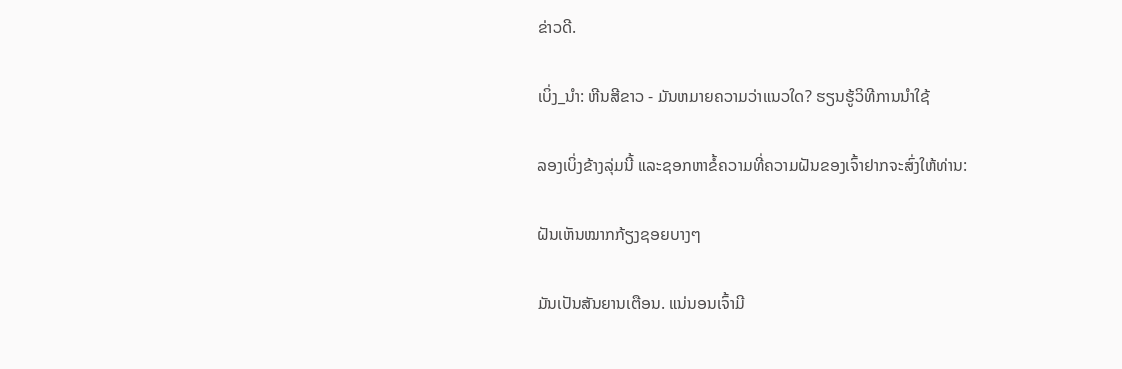ຂ່າວດີ.

ເບິ່ງ_ນຳ: ຫີນສີຂາວ - ມັນຫມາຍຄວາມວ່າແນວໃດ? ຮຽນຮູ້ວິທີການນໍາໃຊ້

ລອງເບິ່ງຂ້າງລຸ່ມນີ້ ແລະຊອກຫາຂໍ້ຄວາມທີ່ຄວາມຝັນຂອງເຈົ້າຢາກຈະສົ່ງໃຫ້ທ່ານ:

ຝັນເຫັນໝາກກ້ຽງຊອຍບາງໆ

ມັນເປັນສັນຍານເຕືອນ. ແນ່ນອນເຈົ້າມີ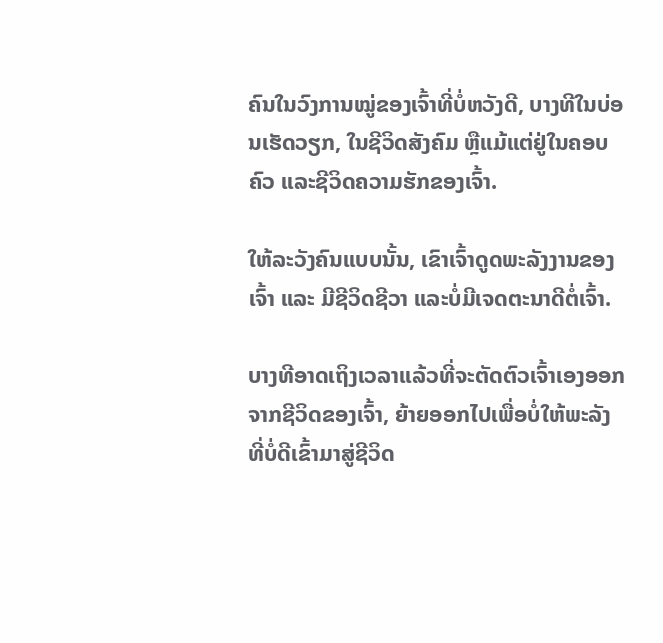ຄົນໃນວົງການໝູ່ຂອງເຈົ້າທີ່ບໍ່ຫວັງດີ, ບາງທີໃນບ່ອນເຮັດວຽກ, ໃນຊີວິດສັງຄົມ ຫຼືແມ້ແຕ່ຢູ່ໃນຄອບຄົວ ແລະຊີວິດຄວາມຮັກຂອງເຈົ້າ.

ໃຫ້ລະວັງຄົນແບບນັ້ນ, ເຂົາເຈົ້າດູດພະລັງງານຂອງເຈົ້າ ແລະ ມີຊີວິດຊີວາ ແລະບໍ່ມີເຈດຕະນາດີຕໍ່ເຈົ້າ.

ບາງທີອາດເຖິງເວລາແລ້ວທີ່ຈະຕັດຕົວເຈົ້າເອງອອກຈາກຊີວິດຂອງເຈົ້າ, ຍ້າຍອອກໄປເພື່ອບໍ່ໃຫ້ພະລັງທີ່ບໍ່ດີເຂົ້າມາສູ່ຊີວິດ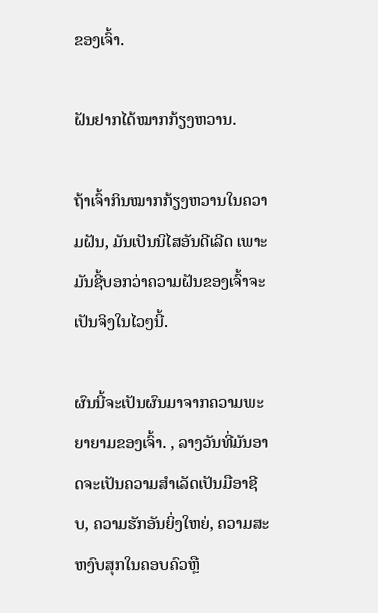ຂອງເຈົ້າ.

ຝັນຢາກໄດ້ໝາກກ້ຽງຫວານ.

ຖ້າເຈົ້າກິນໝາກກ້ຽງຫວານໃນຄວາມຝັນ, ມັນເປັນນິໄສອັນດີເລີດ ເພາະມັນຊີ້ບອກວ່າຄວາມຝັນຂອງເຈົ້າຈະເປັນຈິງໃນໄວໆນີ້.

ຜົນນີ້ຈະເປັນຜົນມາຈາກຄວາມພະຍາຍາມຂອງເຈົ້າ. , ລາງວັນທີ່ມັນອາດຈະເປັນຄວາມສໍາເລັດເປັນມືອາຊີບ, ຄວາມຮັກອັນຍິ່ງໃຫຍ່, ຄວາມສະຫງົບສຸກໃນຄອບຄົວຫຼື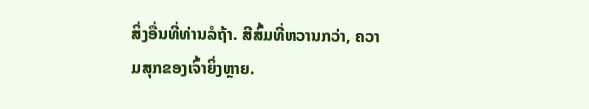ສິ່ງອື່ນທີ່ທ່ານລໍຖ້າ. ສີສົ້ມທີ່ຫວານກວ່າ, ຄວາມສຸກຂອງເຈົ້າຍິ່ງຫຼາຍ.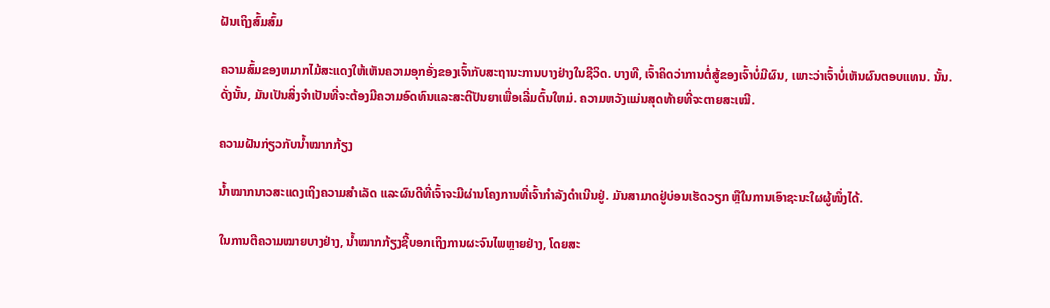ຝັນເຖິງສົ້ມສົ້ມ

ຄວາມສົ້ມຂອງຫມາກໄມ້ສະແດງໃຫ້ເຫັນຄວາມອຸກອັ່ງຂອງເຈົ້າກັບສະຖານະການບາງຢ່າງໃນຊີວິດ. ບາງທີ, ເຈົ້າຄິດວ່າການຕໍ່ສູ້ຂອງເຈົ້າບໍ່ມີຜົນ, ເພາະວ່າເຈົ້າບໍ່ເຫັນຜົນຕອບແທນ. ນັ້ນ. ດັ່ງນັ້ນ, ມັນເປັນສິ່ງຈໍາເປັນທີ່ຈະຕ້ອງມີຄວາມອົດທົນແລະສະຕິປັນຍາເພື່ອເລີ່ມຕົ້ນໃຫມ່. ຄວາມຫວັງແມ່ນສຸດທ້າຍທີ່ຈະຕາຍສະເໝີ.

ຄວາມຝັນກ່ຽວກັບນ້ຳໝາກກ້ຽງ

ນ້ຳໝາກນາວສະແດງເຖິງຄວາມສຳເລັດ ແລະຜົນດີທີ່ເຈົ້າຈະມີຜ່ານໂຄງການທີ່ເຈົ້າກຳລັງດຳເນີນຢູ່. ມັນສາມາດຢູ່ບ່ອນເຮັດວຽກ ຫຼືໃນການເອົາຊະນະໃຜຜູ້ໜຶ່ງໄດ້.

ໃນການຕີຄວາມໝາຍບາງຢ່າງ, ນ້ຳໝາກກ້ຽງຊີ້ບອກເຖິງການຜະຈົນໄພຫຼາຍຢ່າງ, ໂດຍສະ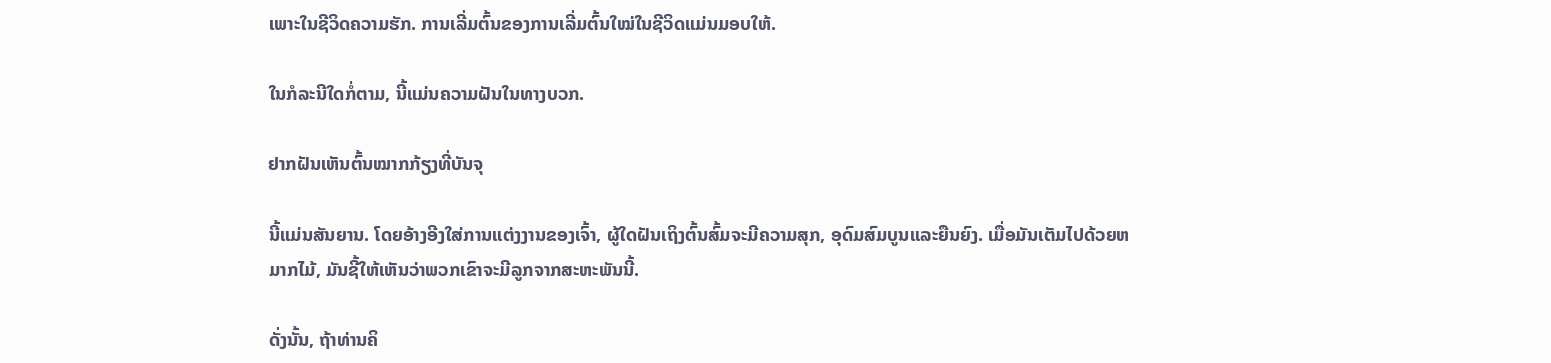ເພາະໃນຊີວິດຄວາມຮັກ. ການເລີ່ມຕົ້ນຂອງການເລີ່ມຕົ້ນໃໝ່ໃນຊີວິດແມ່ນມອບໃຫ້.

ໃນກໍລະນີໃດກໍ່ຕາມ, ນີ້ແມ່ນຄວາມຝັນໃນທາງບວກ.

ຢາກຝັນເຫັນຕົ້ນໝາກກ້ຽງທີ່ບັນຈຸ

ນີ້ແມ່ນສັນຍານ. ໂດຍອ້າງອີງໃສ່ການແຕ່ງງານຂອງເຈົ້າ, ຜູ້ໃດຝັນເຖິງຕົ້ນສົ້ມຈະມີຄວາມສຸກ, ອຸດົມສົມບູນແລະຍືນຍົງ. ເມື່ອມັນເຕັມໄປດ້ວຍຫມາກໄມ້, ມັນຊີ້ໃຫ້ເຫັນວ່າພວກເຂົາຈະມີລູກຈາກສະຫະພັນນີ້.

ດັ່ງນັ້ນ, ຖ້າທ່ານຄິ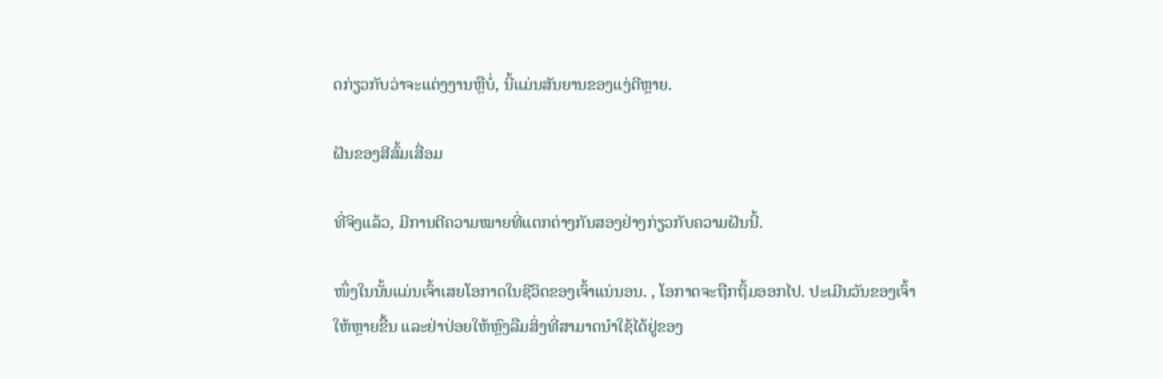ດກ່ຽວກັບວ່າຈະແຕ່ງງານຫຼືບໍ່, ນີ້ແມ່ນສັນຍານຂອງແງ່ດີຫຼາຍ.

ຝັນຂອງສີສົ້ມເສື່ອມ

ທີ່ຈິງແລ້ວ, ມີການຕີຄວາມໝາຍທີ່ແຕກຕ່າງກັນສອງຢ່າງກ່ຽວກັບຄວາມຝັນນີ້.

ໜຶ່ງໃນນັ້ນແມ່ນເຈົ້າເສຍໂອກາດໃນຊີວິດຂອງເຈົ້າແນ່ນອນ. , ໂອກາດຈະຖືກຖິ້ມອອກໄປ. ປະເມີນວັນຂອງເຈົ້າໃຫ້ຫຼາຍຂື້ນ ແລະຢ່າປ່ອຍໃຫ້ຫຼົງລືມສິ່ງທີ່ສາມາດນຳໃຊ້ໄດ້ຢູ່ຂອງ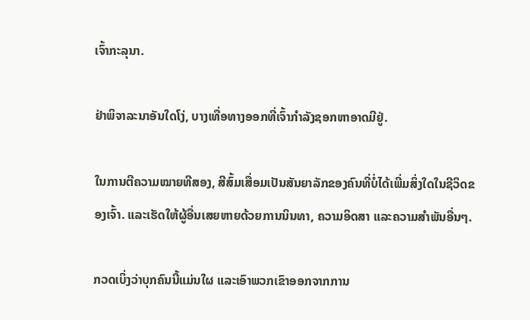ເຈົ້າກະລຸນາ.

ຢ່າພິຈາລະນາອັນໃດໂງ່, ບາງເທື່ອທາງອອກທີ່ເຈົ້າກໍາລັງຊອກຫາອາດມີຢູ່.

ໃນການຕີຄວາມໝາຍທີສອງ, ສີສົ້ມເສື່ອມເປັນສັນຍາລັກຂອງຄົນທີ່ບໍ່ໄດ້ເພີ່ມສິ່ງໃດໃນຊີວິດຂອງເຈົ້າ. ແລະເຮັດໃຫ້ຜູ້ອື່ນເສຍຫາຍດ້ວຍການນິນທາ, ຄວາມອິດສາ ແລະຄວາມສໍາພັນອື່ນໆ.

ກວດເບິ່ງວ່າບຸກຄົນນີ້ແມ່ນໃຜ ແລະເອົາພວກເຂົາອອກຈາກການ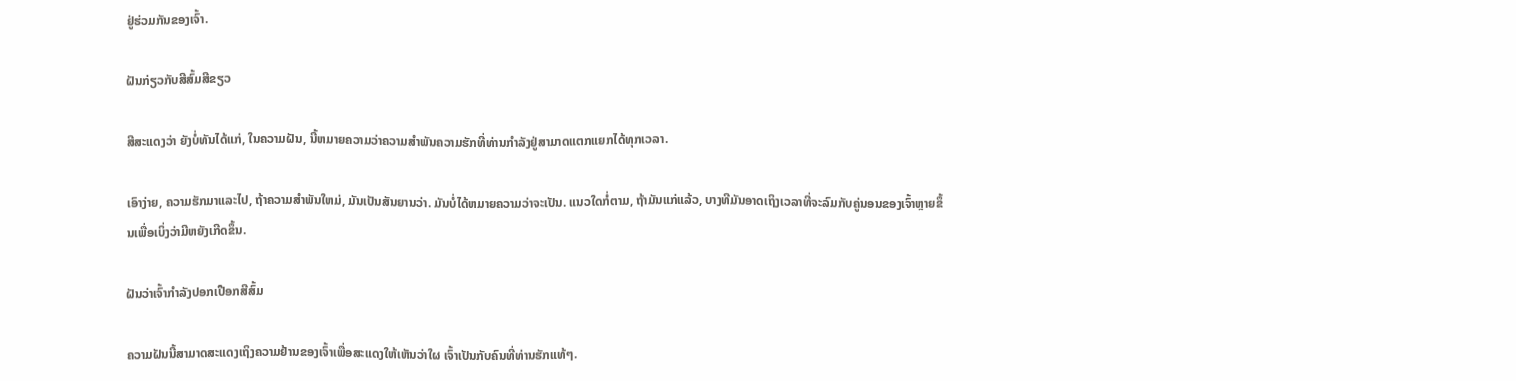ຢູ່ຮ່ວມກັນຂອງເຈົ້າ.

ຝັນກ່ຽວກັບສີສົ້ມສີຂຽວ

ສີສະແດງວ່າ ຍັງບໍ່ທັນໄດ້ແກ່, ໃນຄວາມຝັນ, ນີ້ຫມາຍຄວາມວ່າຄວາມສໍາພັນຄວາມຮັກທີ່ທ່ານກໍາລັງຢູ່ສາມາດແຕກແຍກໄດ້ທຸກເວລາ.

ເອົາງ່າຍ, ຄວາມຮັກມາແລະໄປ, ຖ້າຄວາມສໍາພັນໃຫມ່, ມັນເປັນສັນຍານວ່າ. ມັນບໍ່ໄດ້ຫມາຍຄວາມວ່າຈະເປັນ. ແນວໃດກໍ່ຕາມ, ຖ້າມັນແກ່ແລ້ວ, ບາງທີມັນອາດເຖິງເວລາທີ່ຈະລົມກັບຄູ່ນອນຂອງເຈົ້າຫຼາຍຂຶ້ນເພື່ອເບິ່ງວ່າມີຫຍັງເກີດຂຶ້ນ.

ຝັນວ່າເຈົ້າກຳລັງປອກເປືອກສີສົ້ມ

ຄວາມຝັນນີ້ສາມາດສະແດງເຖິງຄວາມຢ້ານຂອງເຈົ້າເພື່ອສະແດງໃຫ້ເຫັນວ່າໃຜ ເຈົ້າເປັນກັບຄົນທີ່ທ່ານຮັກແທ້ໆ.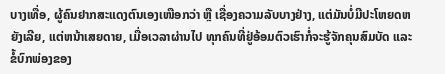ບາງເທື່ອ, ຜູ້ຄົນຢາກສະແດງຕົນເອງເໜືອກວ່າ ຫຼື ເຊື່ອງຄວາມລັບບາງຢ່າງ, ແຕ່ມັນບໍ່ມີປະໂຫຍດຫຍັງເລີຍ, ແຕ່ຫນ້າເສຍດາຍ, ເມື່ອເວລາຜ່ານໄປ ທຸກຄົນທີ່ຢູ່ອ້ອມຕົວເຮົາກໍ່ຈະຮູ້ຈັກຄຸນສົມບັດ ແລະ ຂໍ້ບົກພ່ອງຂອງ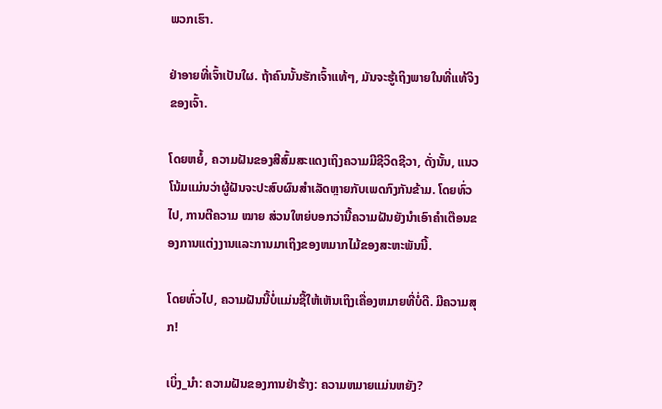ພວກເຮົາ.

ຢ່າອາຍທີ່ເຈົ້າເປັນໃຜ. ຖ້າຄົນນັ້ນຮັກເຈົ້າແທ້ໆ, ມັນຈະຮູ້ເຖິງພາຍໃນທີ່ແທ້ຈິງຂອງເຈົ້າ.

ໂດຍຫຍໍ້, ຄວາມຝັນຂອງສີສົ້ມສະແດງເຖິງຄວາມມີຊີວິດຊີວາ, ດັ່ງນັ້ນ, ແນວໂນ້ມແມ່ນວ່າຜູ້ຝັນຈະປະສົບຜົນສໍາເລັດຫຼາຍກັບເພດກົງກັນຂ້າມ. ໂດຍທົ່ວໄປ, ການຕີຄວາມ ໝາຍ ສ່ວນໃຫຍ່ບອກວ່ານີ້ຄວາມຝັນຍັງນໍາເອົາຄໍາເຕືອນຂອງການແຕ່ງງານແລະການມາເຖິງຂອງຫມາກໄມ້ຂອງສະຫະພັນນີ້.

ໂດຍທົ່ວໄປ, ຄວາມຝັນນີ້ບໍ່ແມ່ນຊີ້ໃຫ້ເຫັນເຖິງເຄື່ອງຫມາຍທີ່ບໍ່ດີ. ມີຄວາມສຸກ!

ເບິ່ງ_ນຳ: ຄວາມຝັນຂອງການຢ່າຮ້າງ: ຄວາມຫມາຍແມ່ນຫຍັງ?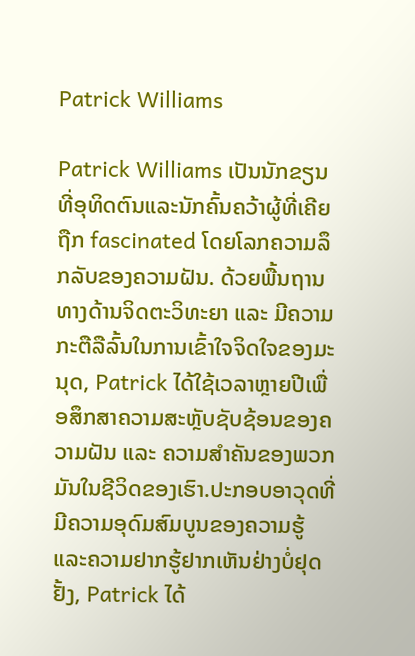Patrick Williams

Patrick Williams ເປັນນັກຂຽນທີ່ອຸທິດຕົນແລະນັກຄົ້ນຄວ້າຜູ້ທີ່ເຄີຍຖືກ fascinated ໂດຍໂລກຄວາມລຶກລັບຂອງຄວາມຝັນ. ດ້ວຍພື້ນຖານທາງດ້ານຈິດຕະວິທະຍາ ແລະ ມີຄວາມກະຕືລືລົ້ນໃນການເຂົ້າໃຈຈິດໃຈຂອງມະນຸດ, Patrick ໄດ້ໃຊ້ເວລາຫຼາຍປີເພື່ອສຶກສາຄວາມສະຫຼັບຊັບຊ້ອນຂອງຄວາມຝັນ ແລະ ຄວາມສຳຄັນຂອງພວກມັນໃນຊີວິດຂອງເຮົາ.ປະກອບອາວຸດທີ່ມີຄວາມອຸດົມສົມບູນຂອງຄວາມຮູ້ແລະຄວາມຢາກຮູ້ຢາກເຫັນຢ່າງບໍ່ຢຸດຢັ້ງ, Patrick ໄດ້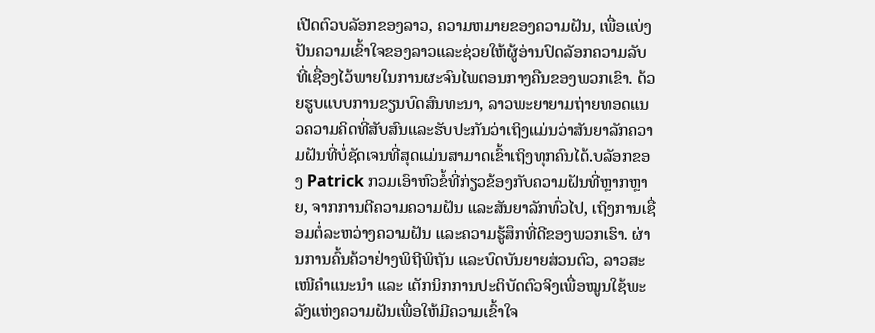ເປີດຕົວບລັອກຂອງລາວ, ຄວາມຫມາຍຂອງຄວາມຝັນ, ເພື່ອແບ່ງປັນຄວາມເຂົ້າໃຈຂອງລາວແລະຊ່ວຍໃຫ້ຜູ້ອ່ານປົດລັອກຄວາມລັບທີ່ເຊື່ອງໄວ້ພາຍໃນການຜະຈົນໄພຕອນກາງຄືນຂອງພວກເຂົາ. ດ້ວຍຮູບແບບການຂຽນບົດສົນທະນາ, ລາວພະຍາຍາມຖ່າຍທອດແນວຄວາມຄິດທີ່ສັບສົນແລະຮັບປະກັນວ່າເຖິງແມ່ນວ່າສັນຍາລັກຄວາມຝັນທີ່ບໍ່ຊັດເຈນທີ່ສຸດແມ່ນສາມາດເຂົ້າເຖິງທຸກຄົນໄດ້.ບລັອກຂອງ Patrick ກວມເອົາຫົວຂໍ້ທີ່ກ່ຽວຂ້ອງກັບຄວາມຝັນທີ່ຫຼາກຫຼາຍ, ຈາກການຕີຄວາມຄວາມຝັນ ແລະສັນຍາລັກທົ່ວໄປ, ເຖິງການເຊື່ອມຕໍ່ລະຫວ່າງຄວາມຝັນ ແລະຄວາມຮູ້ສຶກທີ່ດີຂອງພວກເຮົາ. ຜ່ານການຄົ້ນຄ້ວາຢ່າງພິຖີພິຖັນ ແລະບົດບັນຍາຍສ່ວນຕົວ, ລາວສະເໜີຄຳແນະນຳ ແລະ ເຕັກນິກການປະຕິບັດຕົວຈິງເພື່ອໝູນໃຊ້ພະລັງແຫ່ງຄວາມຝັນເພື່ອໃຫ້ມີຄວາມເຂົ້າໃຈ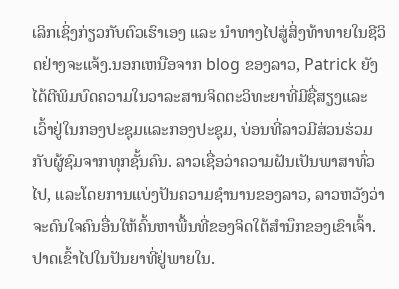ເລິກເຊິ່ງກ່ຽວກັບຕົວເຮົາເອງ ແລະ ນຳທາງໄປສູ່ສິ່ງທ້າທາຍໃນຊີວິດຢ່າງຈະແຈ້ງ.ນອກເຫນືອຈາກ blog ຂອງລາວ, Patrick ຍັງໄດ້ຕີພິມບົດຄວາມໃນວາລະສານຈິດຕະວິທະຍາທີ່ມີຊື່ສຽງແລະເວົ້າຢູ່ໃນກອງປະຊຸມແລະກອງປະຊຸມ, ບ່ອນທີ່ລາວມີສ່ວນຮ່ວມກັບຜູ້ຊົມຈາກທຸກຊັ້ນຄົນ. ລາວເຊື່ອວ່າຄວາມຝັນເປັນພາສາທົ່ວໄປ, ແລະໂດຍການແບ່ງປັນຄວາມຊໍານານຂອງລາວ, ລາວຫວັງວ່າຈະດົນໃຈຄົນອື່ນໃຫ້ຄົ້ນຫາພື້ນທີ່ຂອງຈິດໃຕ້ສໍານຶກຂອງເຂົາເຈົ້າ.ປາດເຂົ້າໄປໃນປັນຍາທີ່ຢູ່ພາຍໃນ.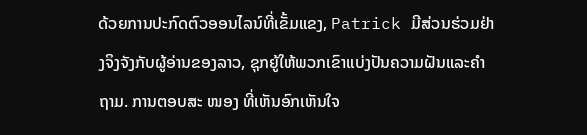ດ້ວຍການປະກົດຕົວອອນໄລນ໌ທີ່ເຂັ້ມແຂງ, Patrick ມີສ່ວນຮ່ວມຢ່າງຈິງຈັງກັບຜູ້ອ່ານຂອງລາວ, ຊຸກຍູ້ໃຫ້ພວກເຂົາແບ່ງປັນຄວາມຝັນແລະຄໍາຖາມ. ການຕອບສະ ໜອງ ທີ່ເຫັນອົກເຫັນໃຈ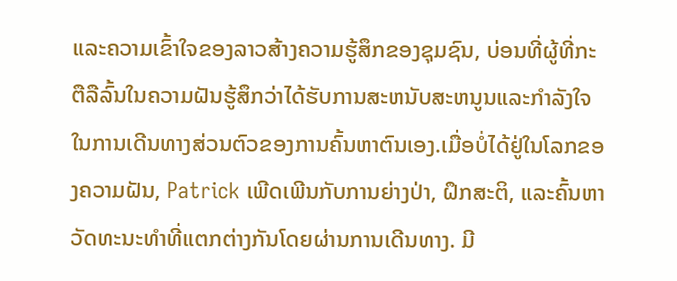ແລະຄວາມເຂົ້າໃຈຂອງລາວສ້າງຄວາມຮູ້ສຶກຂອງຊຸມຊົນ, ບ່ອນທີ່ຜູ້ທີ່ກະຕືລືລົ້ນໃນຄວາມຝັນຮູ້ສຶກວ່າໄດ້ຮັບການສະຫນັບສະຫນູນແລະກໍາລັງໃຈໃນການເດີນທາງສ່ວນຕົວຂອງການຄົ້ນຫາຕົນເອງ.ເມື່ອບໍ່ໄດ້ຢູ່ໃນໂລກຂອງຄວາມຝັນ, Patrick ເພີດເພີນກັບການຍ່າງປ່າ, ຝຶກສະຕິ, ແລະຄົ້ນຫາວັດທະນະທໍາທີ່ແຕກຕ່າງກັນໂດຍຜ່ານການເດີນທາງ. ມີ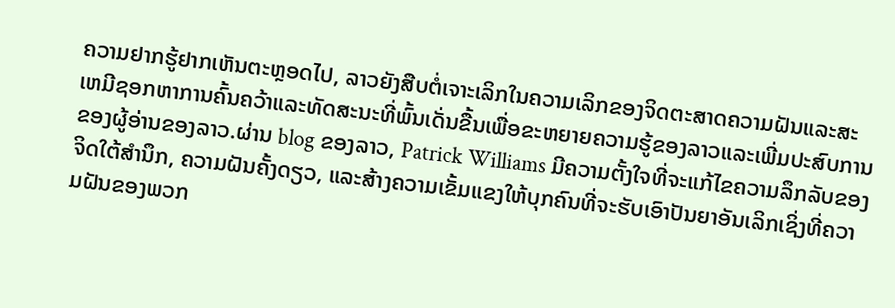ຄວາມຢາກຮູ້ຢາກເຫັນຕະຫຼອດໄປ, ລາວຍັງສືບຕໍ່ເຈາະເລິກໃນຄວາມເລິກຂອງຈິດຕະສາດຄວາມຝັນແລະສະເຫມີຊອກຫາການຄົ້ນຄວ້າແລະທັດສະນະທີ່ພົ້ນເດັ່ນຂື້ນເພື່ອຂະຫຍາຍຄວາມຮູ້ຂອງລາວແລະເພີ່ມປະສົບການຂອງຜູ້ອ່ານຂອງລາວ.ຜ່ານ blog ຂອງລາວ, Patrick Williams ມີຄວາມຕັ້ງໃຈທີ່ຈະແກ້ໄຂຄວາມລຶກລັບຂອງຈິດໃຕ້ສໍານຶກ, ຄວາມຝັນຄັ້ງດຽວ, ແລະສ້າງຄວາມເຂັ້ມແຂງໃຫ້ບຸກຄົນທີ່ຈະຮັບເອົາປັນຍາອັນເລິກເຊິ່ງທີ່ຄວາມຝັນຂອງພວກ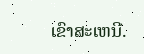ເຂົາສະເຫນີ.